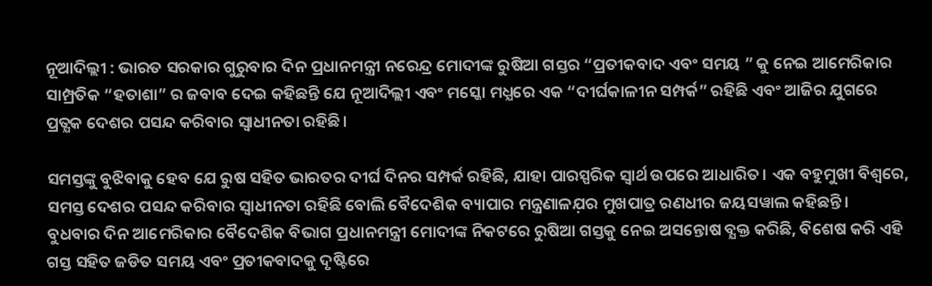ନୂଆଦିଲ୍ଲୀ : ଭାରତ ସରକାର ଗୁରୁବାର ଦିନ ପ୍ରଧାନମନ୍ତ୍ରୀ ନରେନ୍ଦ୍ର ମୋଦୀଙ୍କ ରୁଷିଆ ଗସ୍ତର “ପ୍ରତୀକବାଦ ଏବଂ ସମୟ ” କୁ ନେଇ ଆମେରିକାର ସାମ୍ପ୍ରତିକ “ହତାଶା” ର ଜବାବ ଦେଇ କହିଛନ୍ତି ଯେ ନୂଆଦିଲ୍ଲୀ ଏବଂ ମସ୍କୋ ମଧ୍ଯରେ ଏକ “ଦୀର୍ଘକାଳୀନ ସମ୍ପର୍କ” ରହିଛି ଏବଂ ଆଜିର ଯୁଗରେ ପ୍ରତ୍ଯକ ଦେଶର ପସନ୍ଦ କରିବାର ସ୍ୱାଧୀନତା ରହିଛି।

ସମସ୍ତଙ୍କୁ ବୁଝିବାକୁ ହେବ ଯେ ରୁଷ ସହିତ ଭାରତର ଦୀର୍ଘ ଦିନର ସମ୍ପର୍କ ରହିଛି, ଯାହା ପାରସ୍ପରିକ ସ୍ୱାର୍ଥ ଉପରେ ଆଧାରିତ। ଏକ ବହୁମୁଖୀ ବିଶ୍ୱରେ, ସମସ୍ତ ଦେଶର ପସନ୍ଦ କରିବାର ସ୍ୱାଧୀନତା ରହିଛି ବୋଲି ବୈଦେଶିକ ବ୍ୟାପାର ମନ୍ତ୍ରଣାଳଯ଼ର ମୁଖପାତ୍ର ରଣଧୀର ଜୟସୱାଲ କହିଛନ୍ତି।
ବୁଧବାର ଦିନ ଆମେରିକାର ବୈଦେଶିକ ବିଭାଗ ପ୍ରଧାନମନ୍ତ୍ରୀ ମୋଦୀଙ୍କ ନିକଟରେ ରୁଷିଆ ଗସ୍ତକୁ ନେଇ ଅସନ୍ତୋଷ ବ୍ଯକ୍ତ କରିଛି, ବିଶେଷ କରି ଏହି ଗସ୍ତ ସହିତ ଜଡିତ ସମୟ ଏବଂ ପ୍ରତୀକବାଦକୁ ଦୃଷ୍ଟିରେ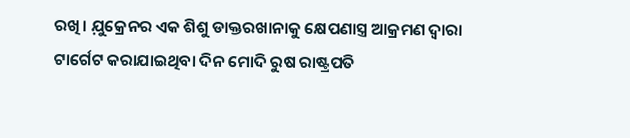ରଖି। ଯ଼ୁକ୍ରେନର ଏକ ଶିଶୁ ଡାକ୍ତରଖାନାକୁ କ୍ଷେପଣାସ୍ତ୍ର ଆକ୍ରମଣ ଦ୍ୱାରା ଟାର୍ଗେଟ କରାଯାଇଥିବା ଦିନ ମୋଦି ରୁଷ ରାଷ୍ଟ୍ରପତି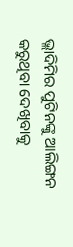ଭ୍ଲାଦିମିର ପୁଟିନଙ୍କୁ ଆଲିଙ୍ଗନ କରୁଥିବା ଦେଖିବାକୁ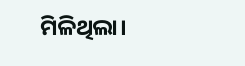ମିଳିଥିଲା।